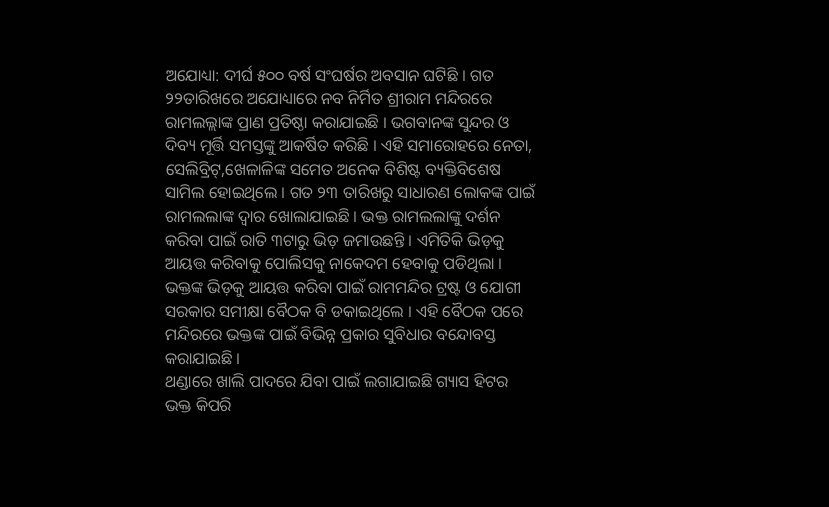ଅଯୋଧ୍ୟା: ଦୀର୍ଘ ୫୦୦ ବର୍ଷ ସଂଘର୍ଷର ଅବସାନ ଘଟିଛି । ଗତ ୨୨ତାରିଖରେ ଅଯୋଧ୍ୟାରେ ନବ ନିର୍ମିତ ଶ୍ରୀରାମ ମନ୍ଦିରରେ ରାମଲଲ୍ଲାଙ୍କ ପ୍ରାଣ ପ୍ରତିଷ୍ଠା କରାଯାଇଛି । ଭଗବାନଙ୍କ ସୁନ୍ଦର ଓ ଦିବ୍ୟ ମୂର୍ତ୍ତି ସମସ୍ତଙ୍କୁ ଆକର୍ଷିତ କରିଛି । ଏହି ସମାରୋହରେ ନେତା, ସେଲିବ୍ରିଟ୍,ଖେଳାଳିଙ୍କ ସମେତ ଅନେକ ବିଶିଷ୍ଟ ବ୍ୟକ୍ତିବିଶେଷ ସାମିଲ ହୋଇଥିଲେ । ଗତ ୨୩ ତାରିଖରୁ ସାଧାରଣ ଲୋକଙ୍କ ପାଇଁ ରାମଲଲାଙ୍କ ଦ୍ୱାର ଖୋଲାଯାଇଛି । ଭକ୍ତ ରାମଲଲାଙ୍କୁ ଦର୍ଶନ କରିବା ପାଇଁ ରାତି ୩ଟାରୁ ଭିଡ଼ ଜମାଉଛନ୍ତି । ଏମିତିକି ଭିଡ଼କୁ ଆୟତ୍ତ କରିବାକୁ ପୋଲିସକୁ ନାକେଦମ ହେବାକୁ ପଡିଥିଲା । ଭକ୍ତଙ୍କ ଭିଡ଼କୁ ଆୟତ୍ତ କରିବା ପାଇଁ ରାମମନ୍ଦିର ଟ୍ରଷ୍ଟ ଓ ଯୋଗୀ ସରକାର ସମୀକ୍ଷା ବୈଠକ ବି ଡକାଇଥିଲେ । ଏହି ବୈଠକ ପରେ ମନ୍ଦିରରେ ଭକ୍ତଙ୍କ ପାଇଁ ବିଭିନ୍ନ ପ୍ରକାର ସୁବିଧାର ବନ୍ଦୋବସ୍ତ କରାଯାଇଛି ।
ଥଣ୍ଡାରେ ଖାଲି ପାଦରେ ଯିବା ପାଇଁ ଲଗାଯାଇଛି ଗ୍ୟାସ ହିଟର
ଭକ୍ତ କିପରି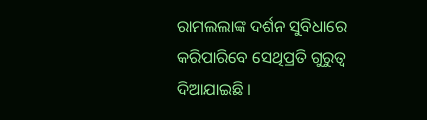ରାମଲଲାଙ୍କ ଦର୍ଶନ ସୁବିଧାରେ କରିପାରିବେ ସେଥିପ୍ରତି ଗୁରୁତ୍ୱ ଦିଆଯାଇଛି ।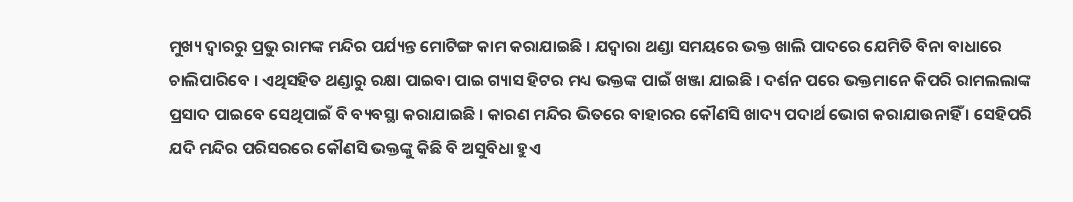ମୁଖ୍ୟ ଦ୍ୱାରରୁ ପ୍ରଭୁ ରାମଙ୍କ ମନ୍ଦିର ପର୍ଯ୍ୟନ୍ତ ମୋଟିଙ୍ଗ କାମ କରାଯାଇଛି । ଯଦ୍ୱାରା ଥଣ୍ଡା ସମୟରେ ଭକ୍ତ ଖାଲି ପାଦରେ ଯେମିତି ବିନା ବାଧାରେ ଚାଲିପାରିବେ । ଏଥିସହିତ ଥଣ୍ଡାରୁ ରକ୍ଷା ପାଇବା ପାଇ ଗ୍ୟାସ ହିଟର ମଧ୍ୟ ଭକ୍ତଙ୍କ ପାଇଁ ଖଞ୍ଜା ଯାଇଛି । ଦର୍ଶନ ପରେ ଭକ୍ତମାନେ କିପରି ରାମଲଲାଙ୍କ ପ୍ରସାଦ ପାଇବେ ସେଥିପାଇଁ ବି ବ୍ୟବସ୍ଥା କରାଯାଇଛି । କାରଣ ମନ୍ଦିର ଭିତରେ ବାହାରର କୌଣସି ଖାଦ୍ୟ ପଦାର୍ଥ ଭୋଗ କରାଯାଉନାହିଁ । ସେହିପରି ଯଦି ମନ୍ଦିର ପରିସରରେ କୌଣସି ଭକ୍ତଙ୍କୁ କିଛି ବି ଅସୁବିଧା ହୁଏ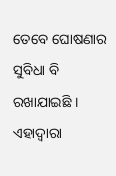ତେବେ ଘୋଷଣାର ସୁବିଧା ବି ରଖାଯାଇଛି । ଏହାଦ୍ୱାରା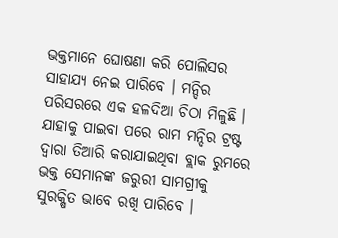ଭକ୍ତମାନେ ଘୋଷଣା କରି ପୋଲିସର ସାହାଯ୍ୟ ନେଇ ପାରିବେ । ମନ୍ଦିର ପରିସରରେ ଏକ ହଳଦିଆ ଚିଠା ମିଳୁଛି । ଯାହାକୁ ପାଇବା ପରେ ରାମ ମନ୍ଦିର ଟ୍ରଷ୍ଟ ଦ୍ୱାରା ତିଆରି କରାଯାଇଥିବା ବ୍ଲାକ ରୁମରେ ଭକ୍ତ ସେମାନଙ୍କ ଜରୁରୀ ସାମଗ୍ରୀକୁ ସୁରକ୍ଷିତ ଭାବେ ରଖି ପାରିବେ ।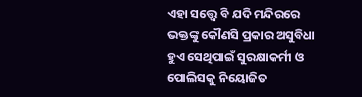ଏହା ସତ୍ତ୍ୱେ ବି ଯଦି ମନ୍ଦିରରେ ଭକ୍ତଙ୍କୁ କୌଣସି ପ୍ରକାର ଅସୁବିଧା ହୁଏ ସେଥିପାଇଁ ସୁରକ୍ଷାକର୍ମୀ ଓ ପୋଲିସକୁ ନିୟୋଜିତ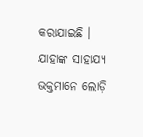କରାଯାଇଛି । ଯାହାଙ୍କ ସାହାଯ୍ୟ ଭକ୍ତମାନେ ଲୋଡ଼ି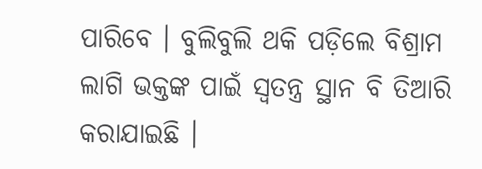ପାରିବେ । ବୁଲିବୁଲି ଥକି ପଡ଼ିଲେ ବିଶ୍ରାମ ଲାଗି ଭକ୍ତଙ୍କ ପାଇଁ ସ୍ୱତନ୍ତ୍ର ସ୍ଥାନ ବି ତିଆରି କରାଯାଇଛି ।